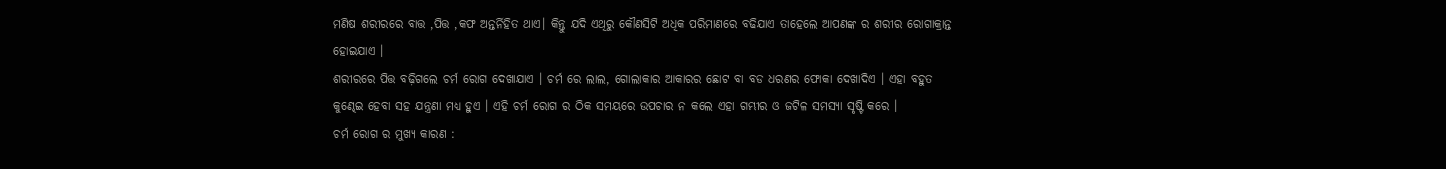ମଣିଷ ଶରୀରରେ ବାତ୍ତ ,ପିତ୍ତ ,କଫ ଅନ୍ତର୍ନିହିତ ଥାଏ। କିନ୍ତୁ ଯଦି ଏଥିରୁ କୌଣସିଟି ଅଧିକ ପରିମାଣରେ ବଢିଯାଏ ତାହେଲେ ଆପଣଙ୍କ ର ଶରୀର ରୋଗାକ୍ରାନ୍ତ ହୋଇଯାଏ ।
ଶରୀରରେ ପିତ୍ତ ବଢ଼ିଗଲେ ଚର୍ମ ରୋଗ ଦେଖାଯାଏ । ଚର୍ମ ରେ ଲାଲ, ଗୋଲାକାର ଆକାରର ଛୋଟ ବା ବଡ ଧରଣର ଫୋକା ଦେଖାଦିଏ । ଏହା ବହୁତ କୁଣ୍ଢେଇ ହେବା ସହ ଯନ୍ତ୍ରଣା ମଧ୍ୟ ହୁଏ । ଏହି ଚର୍ମ ରୋଗ ର ଠିକ ସମୟରେ ଉପଚାର ନ କଲେ ଏହା ଗମ୍ଭୀର ଓ ଜଟିଳ ସମସ୍ୟା ସୃଷ୍ଟି କରେ ।
ଚର୍ମ ରୋଗ ର ମୁଖ୍ୟ କାରଣ :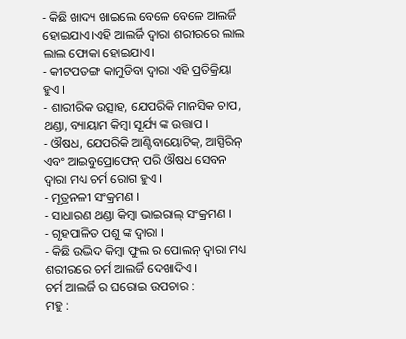- କିଛି ଖାଦ୍ୟ ଖାଇଲେ ବେଳେ ବେଳେ ଆଲର୍ଜି ହୋଇଯାଏ।ଏହି ଆଲର୍ଜି ଦ୍ୱାରା ଶରୀରରେ ଲାଲ ଲାଲ ଫୋକା ହୋଇଯାଏ।
- କୀଟପତଙ୍ଗ କାମୁଡିବା ଦ୍ୱାରା ଏହି ପ୍ରତିକ୍ରିୟା ହୁଏ ।
- ଶାରୀରିକ ଉତ୍ସାହ, ଯେପରିକି ମାନସିକ ଚାପ, ଥଣ୍ଡା, ବ୍ୟାୟାମ କିମ୍ବା ସୂର୍ଯ୍ୟ ଙ୍କ ଉତ୍ତାପ ।
- ଔଷଧ, ଯେପରିକି ଆଣ୍ଟିବାୟୋଟିକ୍, ଆସ୍ପିରିନ୍ ଏବଂ ଆଇବୁପ୍ରୋଫେନ୍ ପରି ଔଷଧ ସେବନ ଦ୍ୱାରା ମଧ୍ୟ ଚର୍ମ ରୋଗ ହୁଏ ।
- ମୂତ୍ରନଳୀ ସଂକ୍ରମଣ ।
- ସାଧାରଣ ଥଣ୍ଡା କିମ୍ବା ଭାଇରାଲ୍ ସଂକ୍ରମଣ ।
- ଗୃହପାଳିତ ପଶୁ ଙ୍କ ଦ୍ଵାରା ।
- କିଛି ଉଦ୍ଭିଦ କିମ୍ବା ଫୁଲ ର ପୋଲନ୍ ଦ୍ବାରା ମଧ୍ୟ ଶରୀରରେ ଚର୍ମ ଆଲର୍ଜି ଦେଖାଦିଏ ।
ଚର୍ମ ଆଲର୍ଜି ର ଘରୋଇ ଉପଚାର :
ମହୁ :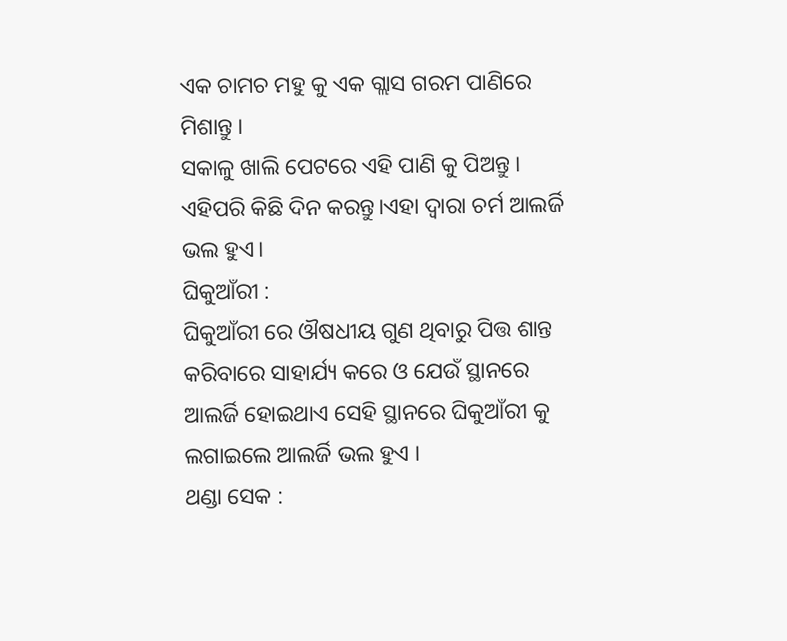ଏକ ଚାମଚ ମହୁ କୁ ଏକ ଗ୍ଲାସ ଗରମ ପାଣିରେ ମିଶାନ୍ତୁ ।
ସକାଳୁ ଖାଲି ପେଟରେ ଏହି ପାଣି କୁ ପିଅନ୍ତୁ । ଏହିପରି କିଛି ଦିନ କରନ୍ତୁ।ଏହା ଦ୍ଵାରା ଚର୍ମ ଆଲର୍ଜି ଭଲ ହୁଏ।
ଘିକୁଆଁରୀ :
ଘିକୁଆଁରୀ ରେ ଔଷଧୀୟ ଗୁଣ ଥିବାରୁ ପିତ୍ତ ଶାନ୍ତ କରିବାରେ ସାହାର୍ଯ୍ୟ କରେ ଓ ଯେଉଁ ସ୍ଥାନରେ ଆଲର୍ଜି ହୋଇଥାଏ ସେହି ସ୍ଥାନରେ ଘିକୁଆଁରୀ କୁ ଲଗାଇଲେ ଆଲର୍ଜି ଭଲ ହୁଏ ।
ଥଣ୍ଡା ସେକ :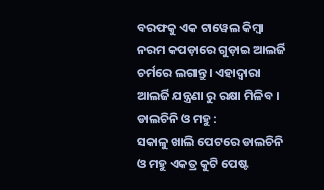ବରଫକୁ ଏକ ଟାୱେଲ କିମ୍ବା ନରମ କପଡ଼ାରେ ଗୁଡ଼ାଇ ଆଲର୍ଜି ଚର୍ମରେ ଲଗାନ୍ତୁ। ଏହାଦ୍ଵାରା ଆଲର୍ଜି ଯନ୍ତ୍ରଣା ରୁ ରକ୍ଷା ମିଳିବ ।
ଡାଲଚିନି ଓ ମହୁ :
ସକାଳୁ ଖାଲି ପେଟରେ ଡାଲଚିନି ଓ ମହୁ ଏକତ୍ର କୁଟି ପେଷ୍ଟ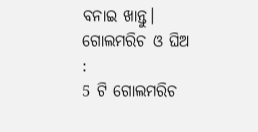ବନାଇ ଖାନ୍ତୁ।
ଗୋଲମରିଚ ଓ ଘିଅ :
5 ଟି ଗୋଲମରିଚ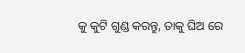କୁ କୁଟି ଗୁଣ୍ଡ କରନ୍ତୁ, ତାକୁ ଘିଅ ରେ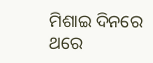ମିଶାଇ ଦିନରେ ଥରେ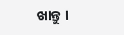ଖାନ୍ତୁ ।